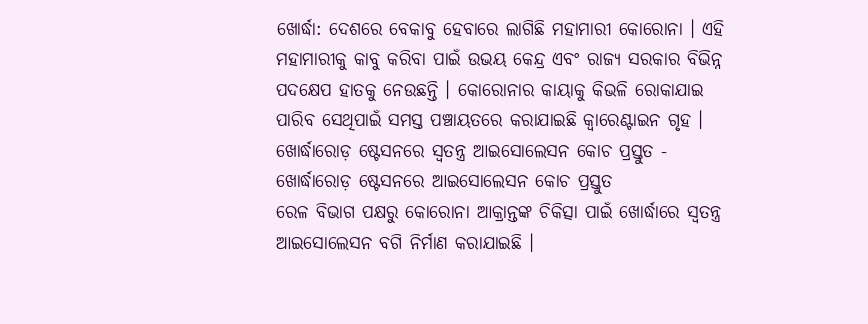ଖୋର୍ଦ୍ଧା: ଦେଶରେ ବେକାବୁ ହେବାରେ ଲାଗିଛି ମହାମାରୀ କୋରୋନା । ଏହି ମହାମାରୀକୁ କାବୁ କରିବା ପାଇଁ ଉଭୟ କେନ୍ଦ୍ର ଏବଂ ରାଜ୍ୟ ସରକାର ବିଭିନ୍ନ ପଦକ୍ଷେପ ହାତକୁ ନେଉଛନ୍ତି । କୋରୋନାର କାୟାକୁ କିଭଳି ରୋକାଯାଇ ପାରିବ ସେଥିପାଇଁ ସମସ୍ତ ପଞ୍ଚାୟତରେ କରାଯାଇଛି କ୍ବାରେଣ୍ଟାଇନ ଗୃହ ।
ଖୋର୍ଦ୍ଧାରୋଡ଼ ଷ୍ଟେସନରେ ସ୍ବତନ୍ତ୍ର ଆଇସୋଲେସନ କୋଚ ପ୍ରସ୍ତୁତ - ଖୋର୍ଦ୍ଧାରୋଡ଼ ଷ୍ଟେସନରେ ଆଇସୋଲେସନ କୋଚ ପ୍ରସ୍ତୁତ
ରେଳ ବିଭାଗ ପକ୍ଷରୁ କୋରୋନା ଆକ୍ରାନ୍ତଙ୍କ ଚିକିତ୍ସା ପାଇଁ ଖୋର୍ଦ୍ଧାରେ ସ୍ବତନ୍ତ୍ର ଆଇସୋଲେସନ ବଗି ନିର୍ମାଣ କରାଯାଇଛି ।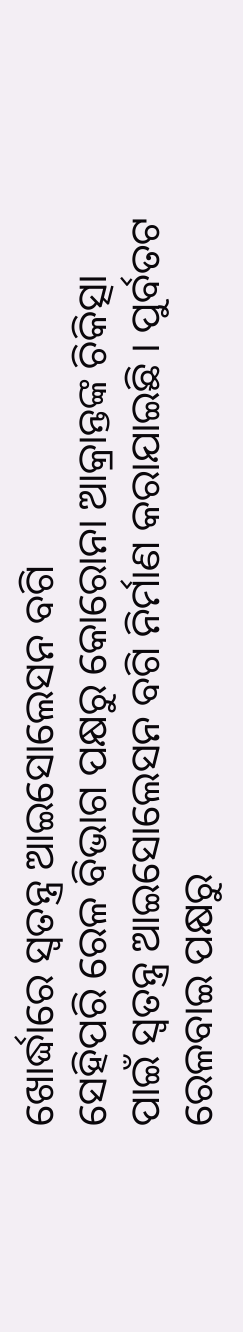ଖୋର୍ଦ୍ଧାରେ ସ୍ବତନ୍ତ୍ର ଆଇସୋଲେସନ ବଗି
ସେହିପରି ରେଳ ବିଭାଗ ପକ୍ଷରୁ କୋରୋନା ଆକ୍ରାନ୍ତଙ୍କ ଚିକିତ୍ସା ପାଇଁ ସ୍ବତନ୍ତ୍ର ଆଇସୋଲେସନ ବଗି ନିର୍ମାଣ କରାଯାଇଛି । ପୁର୍ବତଟ ରେଳବାଇ ପକ୍ଷରୁ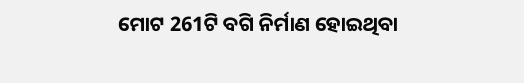ମୋଟ 261ଟି ବଗି ନିର୍ମାଣ ହୋଇଥିବା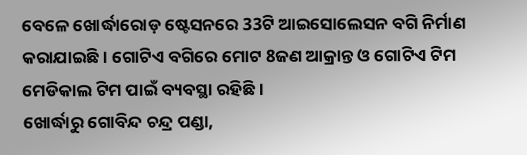ବେଳେ ଖୋର୍ଦ୍ଧାରୋଡ଼ ଷ୍ଟେସନରେ 33ଟି ଆଇସୋଲେସନ ବଗି ନିର୍ମାଣ କରାଯାଇଛି । ଗୋଟିଏ ବଗିରେ ମୋଟ 8ଜଣ ଆକ୍ରାନ୍ତ ଓ ଗୋଟିଏ ଟିମ ମେଡିକାଲ ଟିମ ପାଇଁ ବ୍ୟବସ୍ଥା ରହିଛି ।
ଖୋର୍ଦ୍ଧାରୁ ଗୋବିନ୍ଦ ଚନ୍ଦ୍ର ପଣ୍ଡା,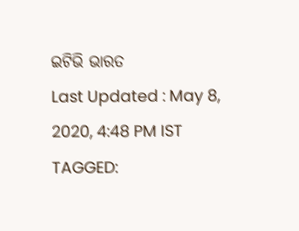ଇଟିଭି ଭାରତ
Last Updated : May 8, 2020, 4:48 PM IST
TAGGED: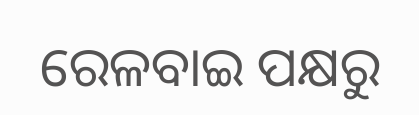ରେଳବାଇ ପକ୍ଷରୁ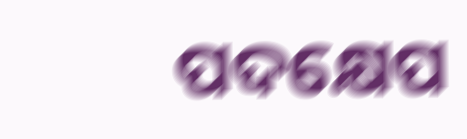ପଦକ୍ଷେପ